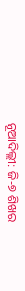ନୂଆଦିଲ୍ଲୀ: ଜି-୭ ଶିଖର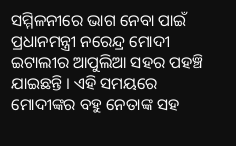ସମ୍ମିଳନୀରେ ଭାଗ ନେବା ପାଇଁ ପ୍ରଧାନମନ୍ତ୍ରୀ ନରେନ୍ଦ୍ର ମୋଦୀ ଇଟାଲୀର ଆପୁଲିଆ ସହର ପହଞ୍ଚି ଯାଇଛନ୍ତି । ଏହି ସମୟରେ ମୋଦୀଙ୍କର ବହୁ ନେତାଙ୍କ ସହ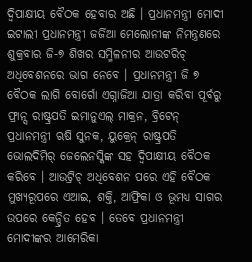ଦ୍ୱିପାକ୍ଷୀୟ ବୈଠକ ହେବାର ଅଛି । ପ୍ରଧାନମନ୍ତ୍ରୀ ମୋଦୀ ଇଟାଲୀ ପ୍ରଧାନମନ୍ତ୍ରୀ ଜର୍ଜିଆ ମେଲୋନୀଙ୍କ ନିମନ୍ତ୍ରଣରେ ଶୁକ୍ରବାର ଜି-୭ ଶିଖର ସମ୍ମିଳନୀର ଆଉଟରିଚ୍ ଅଧିବେଶନରେ ଭାଗ ନେବେ । ପ୍ରଧାନମନ୍ତ୍ରୀ ଜି ୭ ବୈଠକ ଲାଗି ବୋର୍ଗୋ ଏଗ୍ନାଜିଆ ଯାତ୍ରା କରିବା ପୂର୍ବରୁ ଫ୍ରାନ୍ସ ରାଷ୍ଟ୍ରପତି ଇମାନୁଏଲ୍ ମାକ୍ରନ, ବ୍ରିଟେନ୍ ପ୍ରଧାନମନ୍ତ୍ରୀ ଋଷି ସୁନକ, ୟୁକ୍ରେନ୍ ରାଷ୍ଟ୍ରପତି ଭୋଲଦିମିର୍ ଜେଲେନସ୍କିଙ୍କ ସହ ଦ୍ୱିପାକ୍ଷୀୟ ବୈଠକ କରିବେ । ଆଉଟ୍ରିଚ୍ ଅଧିବେଶନ ପରେ ଏହି ବୈଠକ ମୁଖ୍ୟରୂପରେ ଏଆଇ, ଶକ୍ତି, ଆଫ୍ରିକା ଓ ଭୂମଧ୍ୟ ସାଗର ଉପରେ କେନ୍ଦ୍ରିତ ହେବ । ତେବେ ପ୍ରଧାନମନ୍ତ୍ରୀ ମୋଦୀଙ୍କର ଆମେରିକା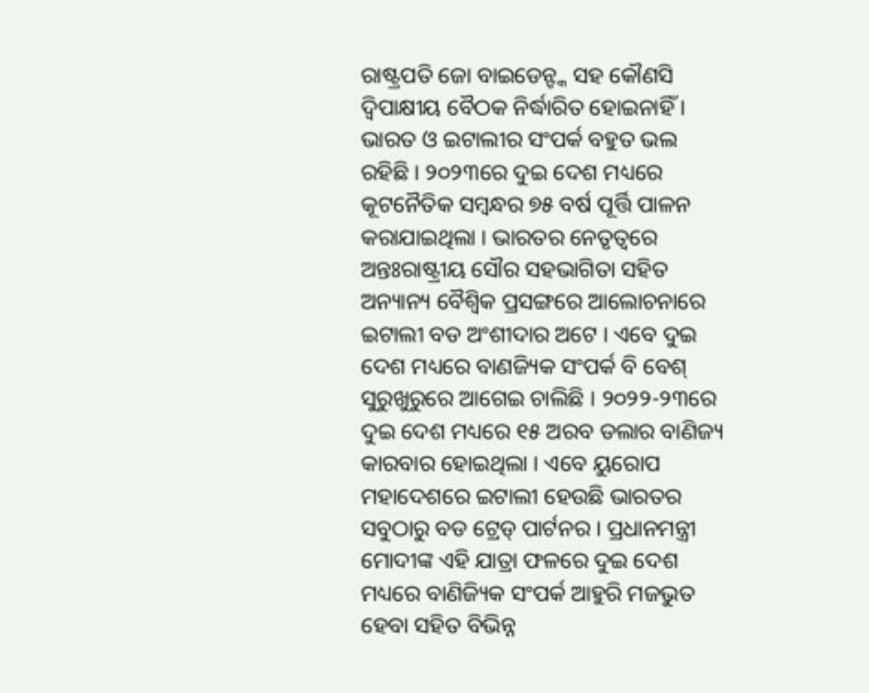ରାଷ୍ଟ୍ରପତି ଜୋ ବାଇଡେନ୍ଙ୍କ ସହ କୌଣସି ଦ୍ୱିପାକ୍ଷୀୟ ବୈଠକ ନିର୍ଦ୍ଧାରିତ ହୋଇନାହିଁ ।
ଭାରତ ଓ ଇଟାଲୀର ସଂପର୍କ ବହୁତ ଭଲ ରହିଛି । ୨୦୨୩ରେ ଦୁଇ ଦେଶ ମଧ୍ୟରେ କୂଟନୈତିକ ସମ୍ବନ୍ଧର ୭୫ ବର୍ଷ ପୂର୍ତ୍ତି ପାଳନ କରାଯାଇଥିଲା । ଭାରତର ନେତୃତ୍ୱରେ ଅନ୍ତଃରାଷ୍ଟ୍ରୀୟ ସୌର ସହଭାଗିତା ସହିତ ଅନ୍ୟାନ୍ୟ ବୈଶ୍ୱିକ ପ୍ରସଙ୍ଗରେ ଆଲୋଚନାରେ ଇଟାଲୀ ବଡ ଅଂଶୀଦାର ଅଟେ । ଏବେ ଦୁଇ ଦେଶ ମଧ୍ୟରେ ବାଣଜ୍ୟିକ ସଂପର୍କ ବି ବେଶ୍ ସୁରୁଖୁରୁରେ ଆଗେଇ ଚାଲିଛି । ୨୦୨୨-୨୩ରେ ଦୁଇ ଦେଶ ମଧ୍ୟରେ ୧୫ ଅରବ ଡଲାର ବାଣିଜ୍ୟ କାରବାର ହୋଇଥିଲା । ଏବେ ୟୁରୋପ ମହାଦେଶରେ ଇଟାଲୀ ହେଉଛି ଭାରତର ସବୁଠାରୁ ବଡ ଟ୍ରେଡ୍ ପାର୍ଟନର । ପ୍ରଧାନମନ୍ତ୍ରୀ ମୋଦୀଙ୍କ ଏହି ଯାତ୍ରା ଫଳରେ ଦୁଇ ଦେଶ ମଧ୍ୟରେ ବାଣିଜ୍ୟିକ ସଂପର୍କ ଆହୁରି ମଜଭୁତ ହେବା ସହିତ ବିଭିନ୍ନ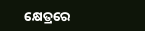କ୍ଷେତ୍ରରେ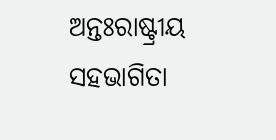ଅନ୍ତଃରାଷ୍ଟ୍ରୀୟ ସହଭାଗିତା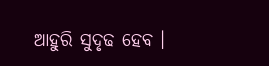ଆହୁରି ସୁଦୃଢ ହେବ ।